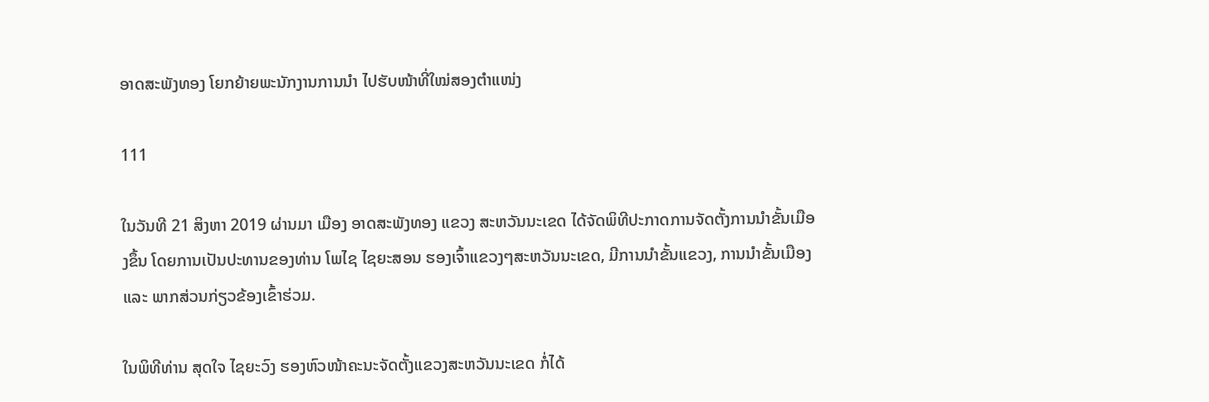ອາດສະພັງທອງ ໂຍກຍ້າຍພະນັກງານການນຳ ໄປຮັບໜ້າທີ່ໃໝ່ສອງຕໍາແໜ່ງ

111

ໃນວັນທີ 21 ສິງຫາ 2019 ຜ່ານມາ ເມືອງ ອາດສະພັງທອງ ແຂວງ ສະຫວັນນະເຂດ ໄດ້ຈັດພິທີປະກາດການຈັດຕັ້ງການນໍາຂັ້ນເມືອງຂຶ້ນ ໂດຍການເປັນປະທານຂອງທ່ານ ໂພໄຊ ໄຊຍະສອນ ຮອງເຈົ້າແຂວງໆສະຫວັນນະເຂດ, ມີການນໍາຂັ້ນແຂວງ, ການນໍາຂັ້ນເມືອງ ແລະ ພາກສ່ວນກ່ຽວຂ້ອງເຂົ້າຮ່ວມ.

ໃນພິທີທ່ານ ສຸດໃຈ ໄຊຍະວົງ ຮອງຫົວໜ້າຄະນະຈັດຕັ້ງແຂວງສະຫວັນນະເຂດ ກໍ່ໄດ້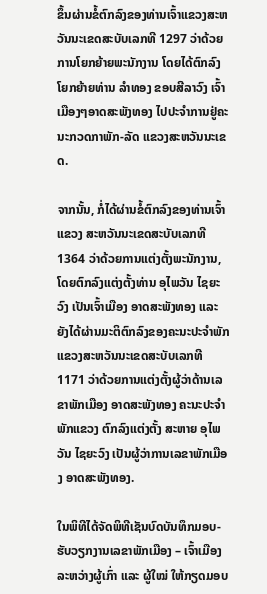ຂຶ້ນຜ່ານຂໍ້ຕົກລົງຂອງທ່ານເຈົ້າແຂວງສະຫວັນນະເຂດສະບັບເລກທີ 1297 ວ່າດ້ວຍການໂຍກຍ້າຍພະນັກງານ ໂດຍໄດ້ຕົກລົງໂຍກຍ້າຍທ່ານ ລໍາທອງ ຂອບສີລາວົງ ເຈົ້າເມືອງໆອາດສະພັງທອງ ໄປປະຈໍາການຢູ່ຄະນະກວດກາພັກ-ລັດ ແຂວງສະຫວັນນະເຂດ.

ຈາກນັ້ນ, ກໍ່ໄດ້ຜ່ານຂໍ້ຕົກລົງຂອງທ່ານເຈົ້າແຂວງ ສະຫວັນນະເຂດສະບັບເລກທີ 1364 ວ່າດ້ວຍການແຕ່ງຕັ້ງພະນັກງານ, ໂດຍຕົກລົງແຕ່ງຕັ້ງທ່ານ ອຸໄພວັນ ໄຊຍະວົງ ເປັນເຈົ້າເມືອງ ອາດສະພັງທອງ ແລະ ຍັງໄດ້ຜ່ານມະຕິຕົກລົງຂອງຄະນະປະຈໍາພັກແຂວງສະຫວັນນະເຂດສະບັບເລກທີ 1171 ວ່າດ້ວຍການແຕ່ງຕັ້ງຜູ້ວ່າດ້ານເລຂາພັກເມືອງ ອາດສະພັງທອງ ຄະນະປະຈໍາພັກແຂວງ ຕົກລົງແຕ່ງຕັ້ງ ສະຫາຍ ອຸໄພວັນ ໄຊຍະວົງ ເປັນຜູ້ວ່າການເລຂາພັກເມືອງ ອາດສະພັງທອງ.

ໃນພິທີໄດ້ຈັດພິທີເຊັນບົດບັນທຶກມອບ-ຮັບວຽກງານເລຂາພັກເມືອງ – ເຈົ້າເມືອງລະຫວ່າງຜູ້ເກົ່າ ແລະ ຜູ້ໃໝ່ ໃຫ້ກຽດມອບ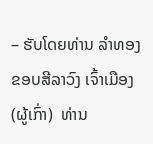– ຮັບໂດຍທ່ານ ລໍາທອງ ຂອບສີລາວົງ ເຈົ້າເມືອງ (ຜູ້ເກົ່າ)  ທ່ານ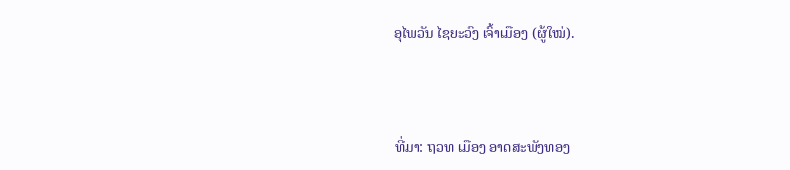ອຸໄພວັນ ໄຊຍະວົງ ເຈົ້າເມືອງ (ຜູ້ໃໝ່).



ທີ່ມາ: ຖວທ ເມືອງ ອາດສະພັງທອງ